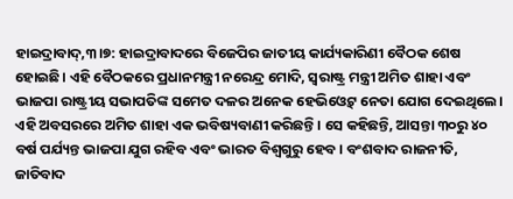ହାଇଦ୍ରାବାଦ୍,୩।୭: ହାଇଦ୍ରାବାଦରେ ବିଜେପିର ଜାତୀୟ କାର୍ଯ୍ୟକାରିଣୀ ବୈଠକ ଶେଷ ହୋଇଛି। ଏହି ବୈଠକରେ ପ୍ରଧାନମନ୍ତ୍ରୀ ନରେନ୍ଦ୍ର ମୋଦି, ସ୍ବରାଷ୍ଟ୍ର ମନ୍ତ୍ରୀ ଅମିତ ଶାହା ଏବଂ ଭାଜପା ରାଷ୍ଟ୍ରୀୟ ସଭାପତିଙ୍କ ସମେତ ଦଳର ଅନେକ ହେଭିଓ୍ବେଟ୍ ନେତା ଯୋଗ ଦେଇଥିଲେ। ଏହି ଅବସରରେ ଅମିତ ଶାହା ଏକ ଭବିଷ୍ୟବାଣୀ କରିଛନ୍ତି। ସେ କହିଛନ୍ତି, ଆସନ୍ତା ୩୦ରୁ ୪୦ ବର୍ଷ ପର୍ଯ୍ୟନ୍ତ ଭାଜପା ଯୁଗ ରହିବ ଏବଂ ଭାରତ ବିଶ୍ୱଗୁରୁ ହେବ। ବଂଶବାଦ ରାଜନୀତି, ଜାତିବାଦ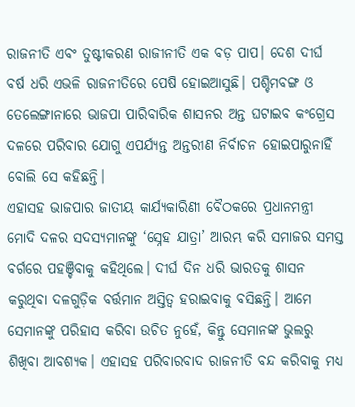ରାଜନୀତି ଏବଂ ତୁଷ୍ଟୀକରଣ ରାଜୀନୀତି ଏକ ବଡ଼ ପାପ। ଦେଶ ଦୀର୍ଘ ବର୍ଷ ଧରି ଏଭଳି ରାଜନୀତିରେ ପେଷି ହୋଇଆସୁଛି। ପଶ୍ଚିମବଙ୍ଗ ଓ ତେଲେଙ୍ଗାନାରେ ଭାଜପା ପାରିବାରିକ ଶାସନର ଅନ୍ତ ଘଟାଇବ କଂଗ୍ରେସ ଦଳରେ ପରିବାର ଯୋଗୁ ଏପର୍ଯ୍ୟନ୍ତ ଅନ୍ତରୀଣ ନିର୍ବାଚନ ହୋଇପାରୁନାହିଁ ବୋଲି ସେ କହିଛନ୍ତି।
ଏହାସହ ଭାଜପାର ଜାତୀୟ କାର୍ଯ୍ୟକାରିଣୀ ବୈଠକରେ ପ୍ରଧାନମନ୍ତ୍ରୀ ମୋଦି ଦଳର ସଦସ୍ୟମାନଙ୍କୁ ‘ସ୍ନେହ ଯାତ୍ରା’ ଆରମ୍ଭ କରି ସମାଜର ସମସ୍ତ ବର୍ଗରେ ପହଞ୍ଚିବାକୁ କହିଥିଲେ। ଦୀର୍ଘ ଦିନ ଧରି ଭାରତକୁ ଶାସନ କରୁଥିବା ଦଳଗୁଡ଼ିକ ବର୍ତ୍ତମାନ ଅସ୍ତିତ୍ୱ ହରାଇବାକୁ ବସିଛନ୍ତି। ଆମେ ସେମାନଙ୍କୁ ପରିହାସ କରିବା ଉଚିତ ନୁହେଁ, କିନ୍ତୁ ସେମାନଙ୍କ ଭୁଲରୁ ଶିଖିବା ଆବଶ୍ୟକ। ଏହାସହ ପରିବାରବାଦ ରାଜନୀତି ବନ୍ଦ କରିବାକୁ ମଧ୍ୟ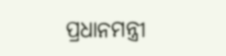ପ୍ରଧାନମନ୍ତ୍ରୀ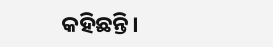କହିଛନ୍ତି।